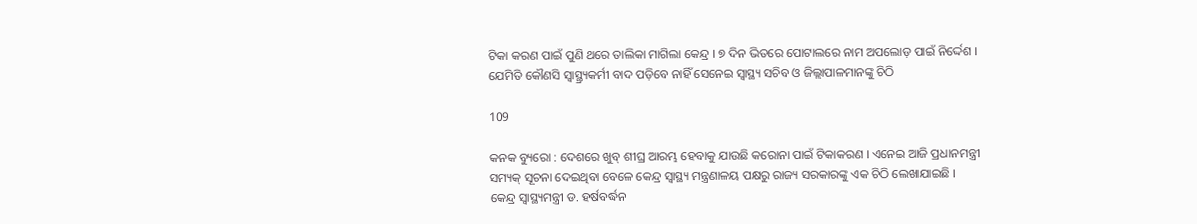ଟିକା କରଣ ପାଇଁ ପୁଣି ଥରେ ତାଲିକା ମାଗିଲା କେନ୍ଦ୍ର । ୭ ଦିନ ଭିତରେ ପୋଟାଲରେ ନାମ ଅପଲୋଡ଼ ପାଇଁ ନିର୍ଦ୍ଦେଶ । ଯେମିତି କୌଣସି ସ୍ୱାସ୍ଥ୍ର୍ୟକର୍ମୀ ବାଦ ପଡ଼ିବେ ନାହିଁ ସେନେଇ ସ୍ୱାସ୍ଥ୍ୟ ସଚିବ ଓ ଜିଲ୍ଲାପାଳମାନଙ୍କୁ ଚିଠି

109

କନକ ବ୍ୟୁରୋ : ଦେଶରେ ଖୁବ୍ ଶୀଘ୍ର ଆରମ୍ଭ ହେବାକୁ ଯାଉଛି କରୋନା ପାଇଁ ଟିକାକରଣ । ଏନେଇ ଆଜି ପ୍ରଧାନମନ୍ତ୍ରୀ ସମ୍ୟକ୍ ସୂଚନା ଦେଇଥିବା ବେଳେ କେନ୍ଦ୍ର ସ୍ୱାସ୍ଥ୍ୟ ମନ୍ତ୍ରଣାଳୟ ପକ୍ଷରୁ ରାଜ୍ୟ ସରକାରଙ୍କୁ ଏକ ଚିଠି ଲେଖାଯାଇଛି । କେନ୍ଦ୍ର ସ୍ୱାସ୍ଥ୍ୟମନ୍ତ୍ରୀ ଡ. ହର୍ଷବର୍ଦ୍ଧନ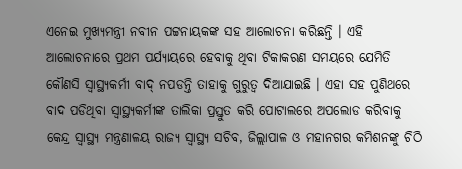ଏନେଇ ମୁଖ୍ୟମନ୍ତ୍ରୀ ନବୀନ ପଟ୍ଟନାୟକଙ୍କ ସହ ଆଲୋଚନା କରିଛନ୍ତି । ଏହି ଆଲୋଚନାରେ ପ୍ରଥମ ପର୍ଯ୍ୟାୟରେ ହେବାକୁ ଥିବା ଟିକାକରଣ ସମୟରେ ଯେମିତି କୌଣସି ସ୍ୱାସ୍ଥ୍ୟକର୍ମୀ ବାଦ୍ ନପଡନ୍ତି ତାହାକୁ ଗୁରୁତ୍ୱ ଦିଆଯାଇଛି । ଏହା ସହ ପୁଣିଥରେ ବାଦ ପଡିଥିବା ସ୍ୱାସ୍ଥ୍ୟକର୍ମୀଙ୍କ ତାଲିକା ପ୍ରସ୍ତୁତ କରି ପୋଟାଲରେ ଅପଲୋଡ କରିବାକୁ କେନ୍ଦ୍ର ସ୍ୱାସ୍ଥ୍ୟ ମନ୍ତ୍ରଣାଳୟ ରାଜ୍ୟ ସ୍ୱାସ୍ଥ୍ୟ ସଚିବ, ଜିଲ୍ଲାପାଳ ଓ ମହାନଗର କମିଶନଙ୍କୁ ଚିଠି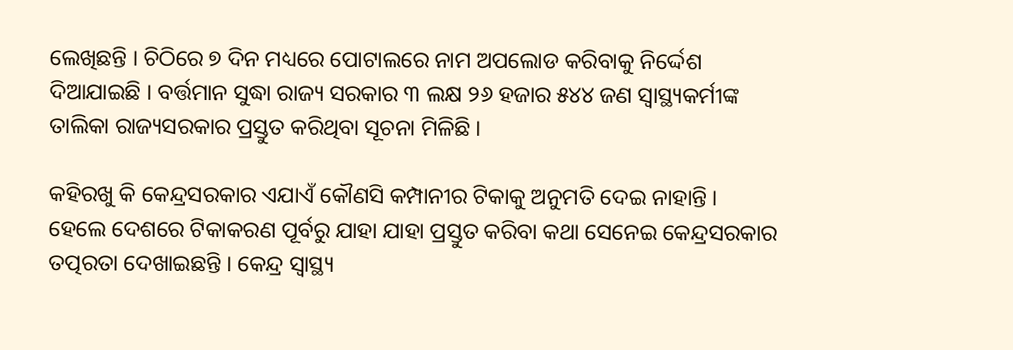ଲେଖିଛନ୍ତି । ଚିଠିରେ ୭ ଦିନ ମଧ୍ୟରେ ପୋଟାଲରେ ନାମ ଅପଲୋଡ କରିବାକୁ ନିର୍ଦ୍ଦେଶ ଦିଆଯାଇଛି । ବର୍ତ୍ତମାନ ସୁଦ୍ଧା ରାଜ୍ୟ ସରକାର ୩ ଲକ୍ଷ ୨୬ ହଜାର ୫୪୪ ଜଣ ସ୍ୱାସ୍ଥ୍ୟକର୍ମୀଙ୍କ ତାଲିକା ରାଜ୍ୟସରକାର ପ୍ରସ୍ତୁତ କରିଥିବା ସୂଚନା ମିଳିଛି ।

କହିରଖୁ କି କେନ୍ଦ୍ରସରକାର ଏଯାଏଁ କୌଣସି କମ୍ପାନୀର ଟିକାକୁ ଅନୁମତି ଦେଇ ନାହାନ୍ତି । ହେଲେ ଦେଶରେ ଟିକାକରଣ ପୂର୍ବରୁ ଯାହା ଯାହା ପ୍ରସ୍ତୁତ କରିବା କଥା ସେନେଇ କେନ୍ଦ୍ରସରକାର ତତ୍ପରତା ଦେଖାଇଛନ୍ତି । କେନ୍ଦ୍ର ସ୍ୱାସ୍ଥ୍ୟ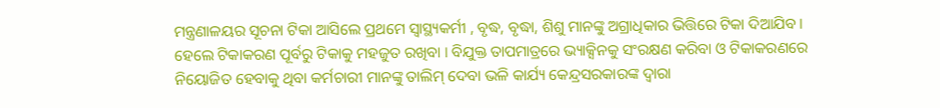ମନ୍ତ୍ରଣାଳୟର ସୂଚନା ଟିକା ଆସିଲେ ପ୍ରଥମେ ସ୍ୱାସ୍ଥ୍ୟକର୍ମୀ , ବୃଦ୍ଧ, ବୃଦ୍ଧା, ଶିଶୁ ମାନଙ୍କୁ ଅଗ୍ରାଧିକାର ଭିତ୍ତିରେ ଟିକା ଦିଆଯିବ । ହେଲେ ଟିକାକରଣ ପୂର୍ବରୁ ଟିକାକୁ ମହଜୁତ ରଖିବା । ବିଯୁକ୍ତ ତାପମାତ୍ରରେ ଭ୍ୟାକ୍ସିନକୁ ସଂରକ୍ଷଣ କରିବା ଓ ଟିକାକରଣରେ ନିୟୋଜିତ ହେବାକୁ ଥିବା କର୍ମଚାରୀ ମାନଙ୍କୁ ତାଲିମ୍ ଦେବା ଭଳି କାର୍ଯ୍ୟ କେନ୍ଦ୍ରସରକାରଙ୍କ ଦ୍ୱାରା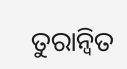ତୁରାନ୍ୱିତ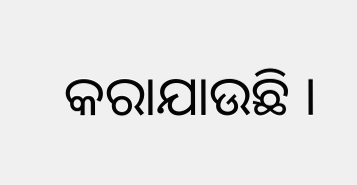କରାଯାଉଛି ।